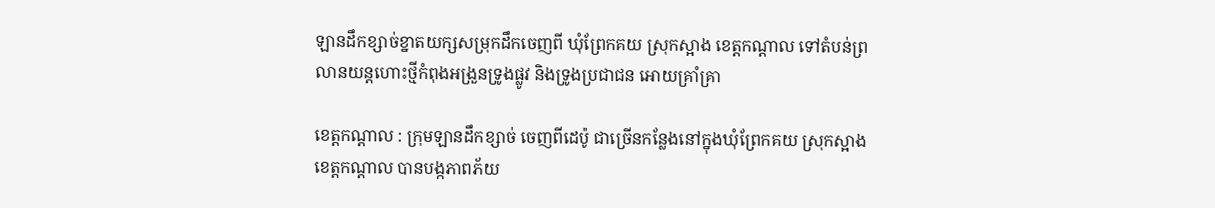ឡានដឹកខ្សាច់ខ្នាតយក្សសម្រុកដឹកចេញពី ឃុំព្រែកគយ ស្រុកស្អាង ខេត្តកណ្តាល ទៅតំបន់ព្រលានយន្តហោះថ្មីកំពុងអង្រួនទ្រូងផ្លូវ និងទ្រូងប្រជាជន អោយគ្រាំគ្រា

ខេត្តកណ្តាល : ក្រុមឡានដឹកខ្សាច់ ចេញពីដេប៉ូ ជាច្រើនកន្លែងនៅក្នុងឃុំព្រែកគយ ស្រុកស្អាង ខេត្តកណ្តាល បានបង្កភាពភ័យ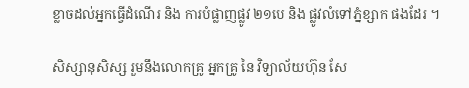ខ្លាចដល់អ្នកធ្វើដំណើរ និង ការបំផ្លាញផ្លូវ ២១បេ និង ផ្លូវលំទៅភ្នំខ្សាក ផងដែរ ។

សិស្សានុសិស្ស រួមនឹងលោកគ្រូ អ្នកគ្រូ នៃ វិទ្យាល័យហ៊ុន សែ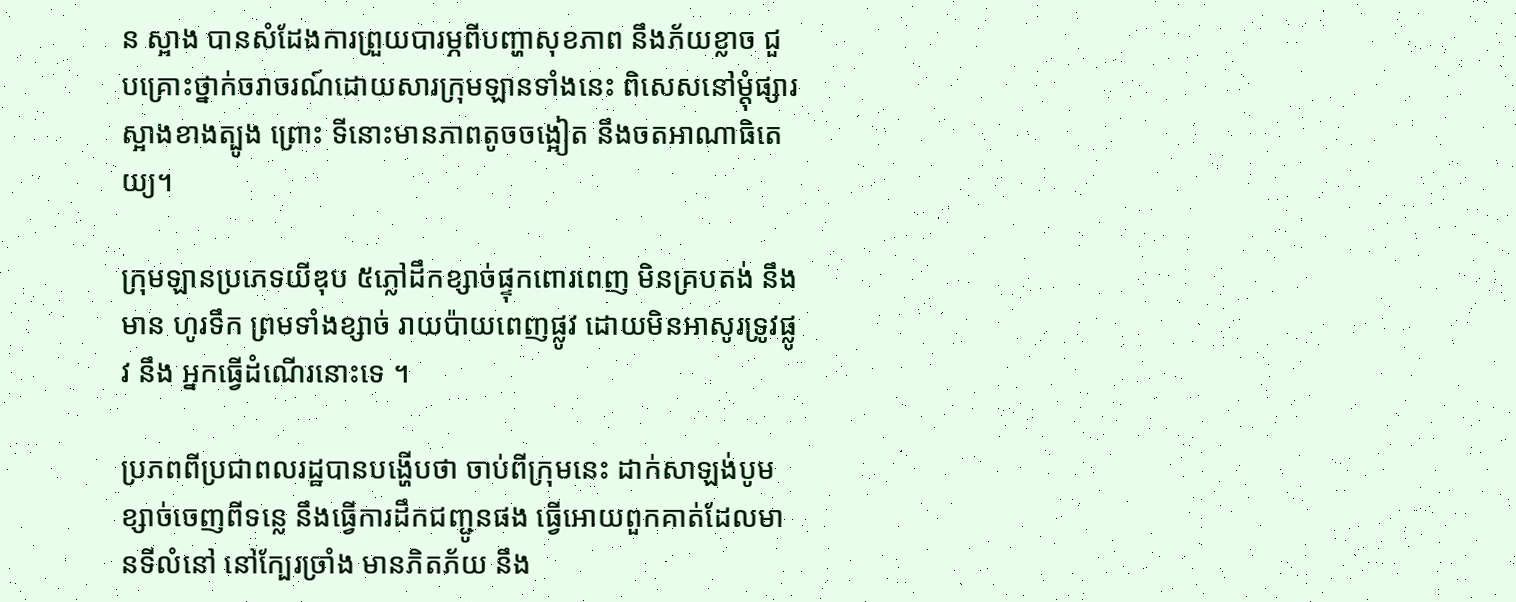ន ស្អាង បានសំដែងការព្រួយបារម្ភពីបញ្ហាសុខភាព នឹងភ័យខ្លាច ជួបគ្រោះថ្នាក់ចរាចរណ៍ដោយសារក្រុមឡានទាំងនេះ ពិសេសនៅម្តុំផ្សារស្អាងខាងត្បូង ព្រោះ ទីនោះមានភាពតូចចង្អៀត នឹងចតអាណាធិតេយ្យ។

ក្រុមឡានប្រភេទយីឌុប ៥ភ្លៅដឹកខ្សាច់ផ្ទុកពោរពេញ មិនគ្របតង់ នឹងមាន ហូរទឹក ព្រមទាំងខ្សាច់ រាយប៉ាយពេញផ្លូវ ដោយមិនអាសូរទ្រូវផ្លូវ នឹង អ្នកធ្វើដំណើរនោះទេ ។

ប្រភពពីប្រជាពលរដ្ឋបានបង្ហើបថា ចាប់ពីក្រុមនេះ ដាក់សាឡង់បូមខ្សាច់ចេញពីទន្លេ នឹងធ្វើការដឹកជញ្ជូនផង ធ្វើអោយពួកគាត់ដែលមានទីលំនៅ នៅក្បែរច្រាំង មានភិតភ័យ នឹង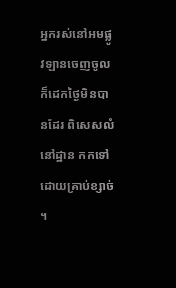អ្នករស់នៅអមផ្លូវឡានចេញចូល ក៏ដេកថ្ងៃមិនបានដែរ ពិសេសលំនៅដ្ឋាន កកទៅដោយគ្រាប់ខ្សាច់ ។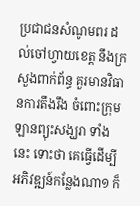ប្រជាជនសំណូមពរ ដល់ចៅហ្វាយខេត្ត នឹងក្រសួងពាក់ព័ន្ធ គួរមានវិធានការតឹងរឹង ចំពោះក្រុមឡានព្យុះសង្ឃរា ទាំងនេះ ទោះថា គេធ្វើដើម្បីអភិវឌ្ឍន៍កន្លែងណា១ ក៏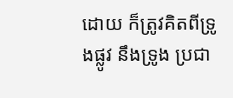ដោយ ក៏ត្រូវគិតពីទ្រូងផ្លូវ នឹងទ្រូង ប្រជា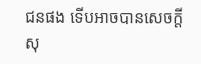ជនផង ទើបអាចបានសេចក្តីសុ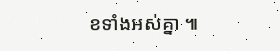ខទាំងអស់គ្នា ៕